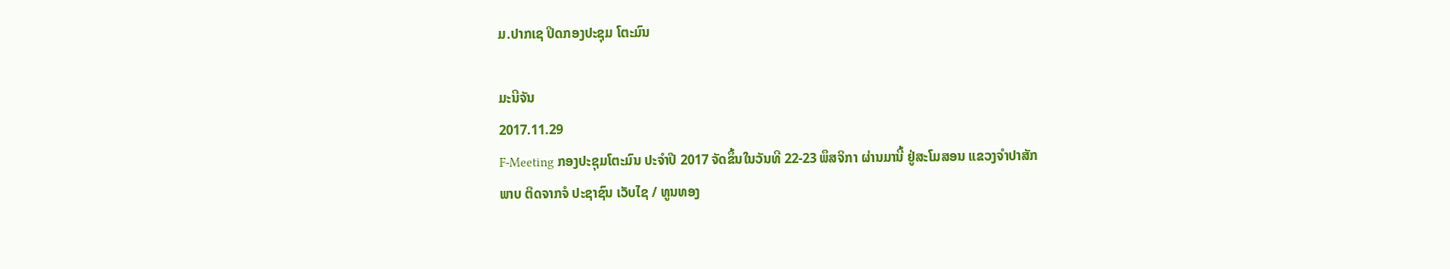ມ.ປາກເຊ ປິດກອງປະຊຸມ ໂຕະມົນ

ມະນີຈັນ
2017.11.29
F-Meeting ກອງປະຊຸມໂຕະມົນ ປະຈຳປີ 2017 ຈັດຂຶ້ນໃນວັນທີ 22-23 ພຶສຈິກາ ຜ່ານມານີ້ ຢູ່ສະໂມສອນ ແຂວງຈຳປາສັກ
ພາບ ຕິດຈາກຈໍ ປະຊາຊົນ ເວັບໄຊ / ທູນທອງ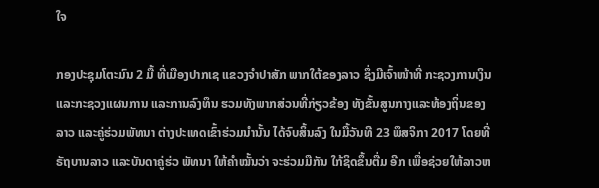ໃຈ

ກອງປະຊຸມໂຕະມົນ 2 ມື້ ທີ່ເມືອງປາກເຊ ແຂວງຈໍາປາສັກ ພາກໃຕ້ຂອງລາວ ຊຶ່ງມີເຈົ້າໜ້າທີ່ ກະຊວງການເງິນ ແລະກະຊວງແຜນການ ແລະການລົງທຶນ ຮວມທັງພາກສ່ວນທີ່ກ່ຽວຂ້ອງ ທັງຂັ້ນສູນກາງແລະທ້ອງຖິ່ນຂອງລາວ ແລະຄູ່ຮ່ວມພັທນາ ຕ່າງປະເທດເຂົ້າຮ່ວມນໍານັ້ນ ໄດ້ຈົບສິ້ນລົງ ໃນມື້ວັນທີ 23 ພຶສຈິກາ 2017 ໂດຍທີ່ຣັຖບານລາວ ແລະບັນດາຄູ່ຮ່ວ ພັທນາ ໃຫ້ຄໍາໝັ້ນວ່າ ຈະຮ່ວມມືກັນ ໃກ້ຊິດຂຶ້ນຕື່ມ ອີກ ເພື່ອຊ່ວຍໃຫ້ລາວຫ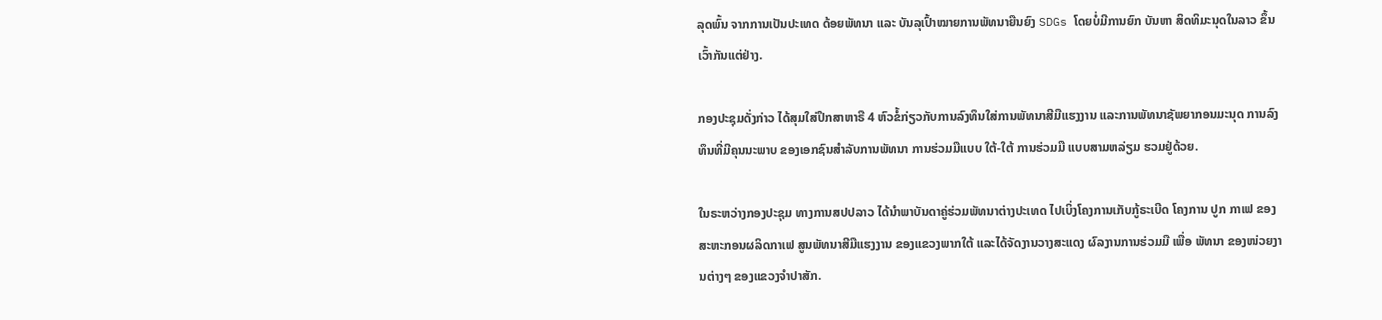ລຸດພົ້ນ ຈາກການເປັນປະເທດ ດ້ອຍພັທນາ ແລະ ບັນລຸເປົ້າໝາຍການພັທນາຍືນຍົງ SDGs ໂດຍບໍ່ມີການຍົກ ບັນຫາ ສິດທິມະນຸດໃນລາວ ຂຶ້ນເວົ້າກັນແຕ່ຢ່າງ.

ກອງປະຊຸມດັ່ງກ່າວ ໄດ້ສຸມໃສ່ປຶກສາຫາຣື 4 ຫົວຂໍ້ກ່ຽວກັບການລົງທຶນໃສ່ການພັທນາສີມືແຮງງານ ແລະການພັທນາຊັພຍາກອນມະນຸດ ການລົງທຶນທີ່ມີຄຸນນະພາບ ຂອງເອກຊົນສໍາລັບການພັທນາ ການຮ່ວມມືແບບ ໃຕ້-ໃຕ້ ການຮ່ວມມື ແບບສາມຫລ່ຽມ ຮວມຢູ່ດ້ວຍ.

ໃນຣະຫວ່າງກອງປະຊຸມ ທາງການສປປລາວ ໄດ້ນໍາພາບັນດາຄູ່ຮ່ວມພັທນາຕ່າງປະເທດ ໄປເບິ່ງໂຄງການເກັບກູ້ຣະເບີດ ໂຄງການ ປູກ ກາເຟ ຂອງສະຫະກອນຜລິດກາເຟ ສູນພັທນາສີມືແຮງງານ ຂອງແຂວງພາກໃຕ້ ແລະໄດ້ຈັດງານວາງສະແດງ ຜົລງານການຮ່ວມມື ເພື່ອ ພັທນາ ຂອງໜ່ວຍງານຕ່າງໆ ຂອງແຂວງຈໍາປາສັກ.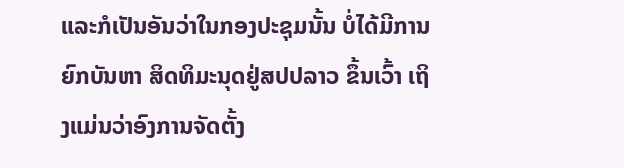ແລະກໍເປັນອັນວ່າໃນກອງປະຊຸມນັ້ນ ບໍ່ໄດ້ມີການຍົກບັນຫາ ສິດທິມະນຸດຢູ່ສປປລາວ ຂຶ້ນເວົ້າ ເຖິງແມ່ນວ່າອົງການຈັດຕັ້ງ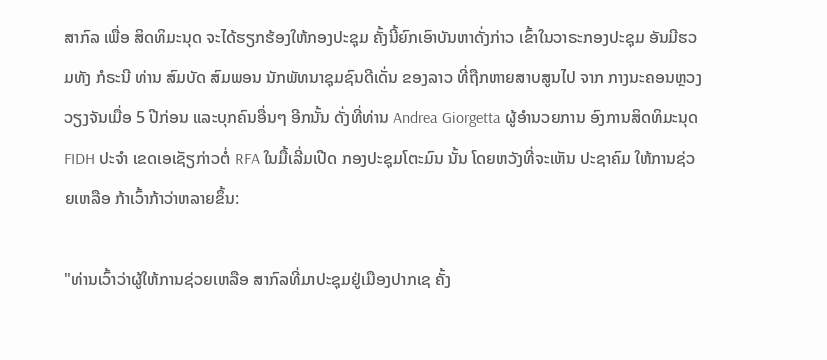ສາກົລ ເພື່ອ ສິດທິມະນຸດ ຈະໄດ້ຮຽກຮ້ອງໃຫ້ກອງປະຊຸມ ຄັ້ງນີ້ຍົກເອົາບັນຫາດັ່ງກ່າວ ເຂົ້າໃນວາຣະກອງປະຊຸມ ອັນມີຮວມທັງ ກໍຣະນີ ທ່ານ ສົມບັດ ສົມພອນ ນັກພັທນາຊຸມຊົນດີເດັ່ນ ຂອງລາວ ທີ່ຖືກຫາຍສາບສູນໄປ ຈາກ ກາງນະຄອນຫຼວງວຽງຈັນເມື່ອ 5 ປີກ່ອນ ແລະບຸກຄົນອື່ນໆ ອີກນັ້ນ ດັ່ງທີ່ທ່ານ Andrea Giorgetta ຜູ້ອໍານວຍການ ອົງການສິດທິມະນຸດ FIDH ປະຈໍາ ເຂດເອເຊັຽກ່າວຕໍ່ RFA ໃນມື້ເລີ່ມເປີດ ກອງປະຊຸມໂຕະມົນ ນັ້ນ ໂດຍຫວັງທີ່ຈະເຫັນ ປະຊາຄົມ ໃຫ້ການຊ່ວຍເຫລືອ ກ້າເວົ້າກ້າວ່າຫລາຍຂຶ້ນ:

"ທ່ານເວົ້າວ່າຜູ້ໃຫ້ການຊ່ວຍເຫລືອ ສາກົລທີ່ມາປະຊຸມຢູ່ເມືອງປາກເຊ ຄັ້ງ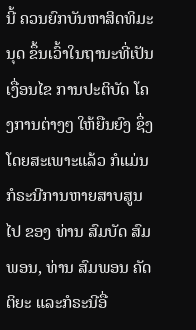ນີ້ ຄວນຍົກບັນຫາສິດທິມະນຸດ ຂຶ້ນເວົ້າໃນຖານະທີ່ເປັນເງື່ອນໄຂ ການປະຕິບັດ ໂຄງການຕ່າງໆ ໃຫ້ຍືນຍົງ ຊຶ່ງໂດຍສະເພາະແລ້ວ ກໍແມ່ນ ກໍຣະນີການຫາຍສາບສູນໄປ ຂອງ ທ່ານ ສົມບັດ ສົມພອນ, ທ່ານ ສົມພອນ ຄັດຕິຍະ ແລະກໍຣະນີອື່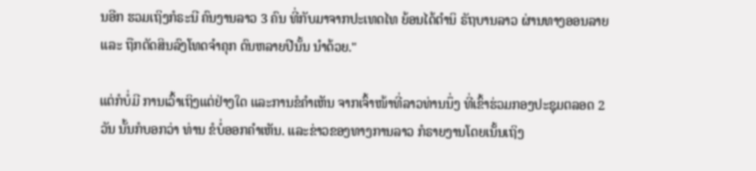ນອີກ ຮວມເຖິງກໍຣະນີ ຄົນງານລາວ 3 ຄົນ ທີ່ກັບມາຈາກປະເທດໄທ ຍ້ອນໄດ້ຕໍານິ ຣັຖບານລາວ ຜ່ານທາງອອນລາຍ ແລະ ຖືກຕັດສິນລົງໂທດຈໍາຄຸກ ດົນຫລາຍປີນັ້ນ ນໍາດ້ວຍ."

ແຕ່ກໍບໍ່ມີ ການເວົ້າເຖິງແຕ່ຢ່າງໃດ ແລະການຂໍຄໍາເຫັນ ຈາກເຈົ້າໜ້າທີ່ລາວທ່ານນຶ່ງ ທີ່ເຂົ້າຮ່ວມກອງປະຊຸມຕລອດ 2 ວັນ ນັ້ນກໍບອກວ່າ ທ່ານ ຂໍບໍ່ອອກຄໍາເຫັນ. ແລະຂ່າວຂອງທາງການລາວ ກໍຣາຍງານໂດຍເນັ້ນເຖິງ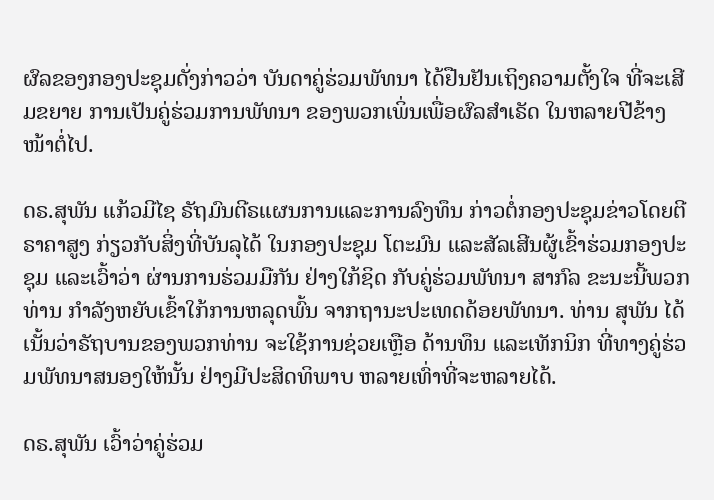ຜົລຂອງກອງປະຊຸມດັ່ງກ່າວວ່າ ບັນດາຄູ່ຮ່ວມພັທນາ ໄດ້ຢືນຢັນເຖິງຄວາມຕັ້ງໃຈ ທີ່ຈະເສີມຂຍາຍ ການເປັນຄູ່ຮ່ວມການພັທນາ ຂອງພວກເພິ່ນເພື່ອຜົລສໍາເຣັດ ໃນຫລາຍປີຂ້າງໜ້າຕໍ່ໄປ.

ດຣ.ສຸພັນ ແກ້ວມີໄຊ ຣັຖມົນຕີຣແຜນການແລະການລົງທຶນ ກ່າວຕໍ່ກອງປະຊຸມຂ່າວໂດຍຕີຣາຄາສູງ ກ່ຽວກັບສິ່ງທີ່ບັນລຸໄດ້ ໃນກອງປະຊຸມ ໂຕະມົນ ແລະສັລເສີນຜູ້ເຂົ້າຮ່ວມກອງປະຊຸມ ແລະເວົ້າວ່າ ຜ່ານການຮ່ວມມືກັນ ຢ່າງໃກ້ຊິດ ກັບຄູ່ຮ່ວມພັທນາ ສາກົລ ຂະນະນີ້ພວກທ່ານ ກໍາລັງຫຍັບເຂົ້າໃກ້ການຫລຸດພົ້ນ ຈາກຖານະປະເທດດ້ອຍພັທນາ. ທ່ານ ສຸພັນ ໄດ້ເນັ້ນວ່າຣັຖບານຂອງພວກທ່ານ ຈະໃຊ້ການຊ່ວຍເຫຼືອ ດ້ານທຶນ ແລະເທັກນິກ ທີ່ທາງຄູ່ຮ່ວມພັທນາສນອງໃຫ້ນັ້ນ ຢ່າງມີປະສິດທິພາບ ຫລາຍເທົ່າທີ່ຈະຫລາຍໄດ້.

ດຣ.ສຸພັນ ເວົ້າວ່າຄູ່ຮ່ວມ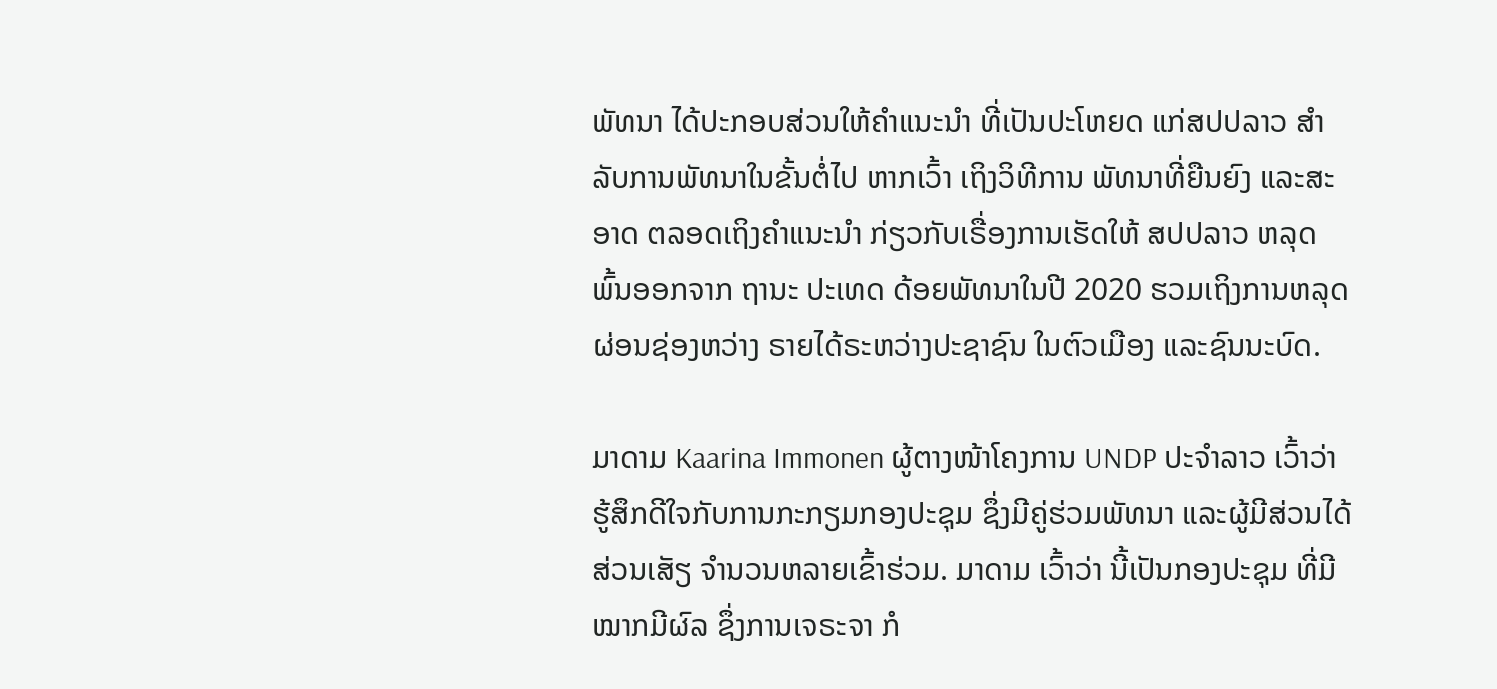ພັທນາ ໄດ້ປະກອບສ່ວນໃຫ້ຄໍາແນະນໍາ ທີ່ເປັນປະໂຫຍດ ແກ່ສປປລາວ ສໍາລັບການພັທນາໃນຂັ້ນຕໍ່ໄປ ຫາກເວົ້າ ເຖິງວິທີການ ພັທນາທີ່ຍືນຍົງ ແລະສະອາດ ຕລອດເຖິງຄໍາແນະນໍາ ກ່ຽວກັບເຣື່ອງການເຮັດໃຫ້ ສປປລາວ ຫລຸດພົ້ນອອກຈາກ ຖານະ ປະເທດ ດ້ອຍພັທນາໃນປີ 2020 ຮວມເຖິງການຫລຸດຜ່ອນຊ່ອງຫວ່າງ ຣາຍໄດ້ຣະຫວ່າງປະຊາຊົນ ໃນຕົວເມືອງ ແລະຊົນນະບົດ.

ມາດາມ Kaarina Immonen ຜູ້ຕາງໜ້າໂຄງການ UNDP ປະຈໍາລາວ ເວົ້າວ່າຮູ້ສຶກດີໃຈກັບການກະກຽມກອງປະຊຸມ ຊຶ່ງມີຄູ່ຮ່ວມພັທນາ ແລະຜູ້ມີສ່ວນໄດ້ສ່ວນເສັຽ ຈໍານວນຫລາຍເຂົ້າຮ່ວມ. ມາດາມ ເວົ້າວ່າ ນີ້ເປັນກອງປະຊຸມ ທີ່ມີໝາກມີຜົລ ຊຶ່ງການເຈຣະຈາ ກໍ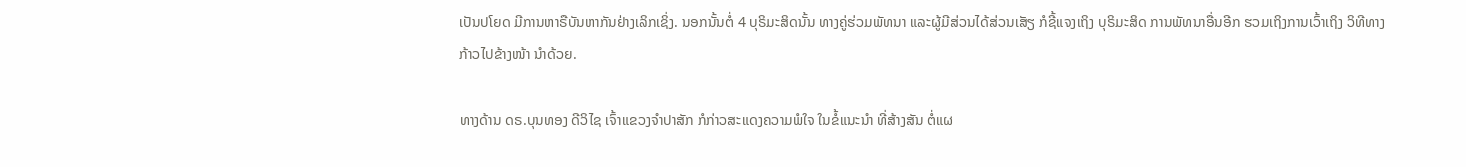ເປັນປໂຍດ ມີການຫາຣືບັນຫາກັນຢ່າງເລິກເຊິ່ງ. ນອກນັ້ນຕໍ່ 4 ບຸຣິມະສິດນັ້ນ ທາງຄູ່ຮ່ວມພັທນາ ແລະຜູ້ມີສ່ວນໄດ້ສ່ວນເສັຽ ກໍຊີ້ແຈງເຖິງ ບຸຣິມະສິດ ການພັທນາອື່ນອີກ ຮວມເຖິງການເວົ້າເຖິງ ວິທີທາງກ້າວໄປຂ້າງໜ້າ ນໍາດ້ວຍ.

ທາງດ້ານ ດຣ.ບຸນທອງ ດີວິໄຊ ເຈົ້າແຂວງຈໍາປາສັກ ກໍກ່າວສະແດງຄວາມພໍໃຈ ໃນຂໍ້ແນະນໍາ ທີ່ສ້າງສັນ ຕໍ່ແຜ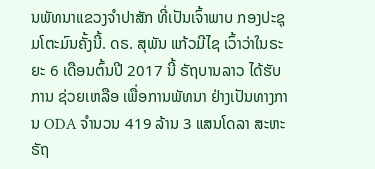ນພັທນາແຂວງຈໍາປາສັກ ທີ່ເປັນເຈົ້າພາບ ກອງປະຊຸມໂຕະມົນຄັ້ງນີ້. ດຣ. ສຸພັນ ແກ້ວມີໄຊ ເວົ້າວ່າໃນຣະຍະ 6 ເດືອນຕົ້ນປີ 2017 ນີ້ ຣັຖບານລາວ ໄດ້ຮັບການ ຊ່ວຍເຫລືອ ເພື່ອການພັທນາ ຢ່າງເປັນທາງການ ODA ຈໍານວນ 419 ລ້ານ 3 ແສນໂດລາ ສະຫະຣັຖ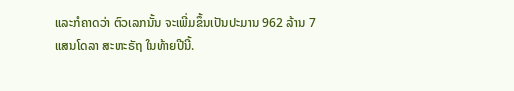ແລະກໍຄາດວ່າ ຕົວເລກນັ້ນ ຈະເພີ່ມຂຶ້ນເປັນປະມານ 962 ລ້ານ 7 ແສນໂດລາ ສະຫະຣັຖ ໃນທ້າຍປີນີ້.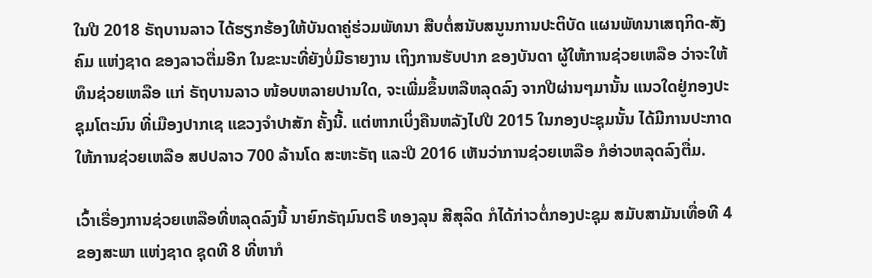ໃນປີ 2018 ຣັຖບານລາວ ໄດ້ຮຽກຮ້ອງໃຫ້ບັນດາຄູ່ຮ່ວມພັທນາ ສືບຕໍ່ສນັບສນູນການປະຕິບັດ ແຜນພັທນາເສຖກິດ-ສັງຄົມ ແຫ່ງຊາດ ຂອງລາວຕື່ມອີກ ໃນຂະນະທີ່ຍັງບໍ່ມີຣາຍງານ ເຖິງການຮັບປາກ ຂອງບັນດາ ຜູ້ໃຫ້ການຊ່ວຍເຫລືອ ວ່າຈະໃຫ້ ທຶນຊ່ວຍເຫລືອ ແກ່ ຣັຖບານລາວ ໜ້ອບຫລາຍປານໃດ, ຈະເພີ່ມຂຶ້ນຫລືຫລຸດລົງ ຈາກປີຜ່ານໆມານັ້ນ ແນວໃດຢູ່ກອງປະຊຸມໂຕະມົນ ທີ່ເມືອງປາກເຊ ແຂວງຈໍາປາສັກ ຄັ້ງນີ້. ແຕ່ຫາກເບິ່ງຄືນຫລັງໄປປີ 2015 ໃນກອງປະຊຸມນັ້ນ ໄດ້ມີການປະກາດໃຫ້ການຊ່ວຍເຫລືອ ສປປລາວ 700 ລ້ານໂດ ສະຫະຣັຖ ແລະປີ 2016 ເຫັນວ່າການຊ່ວຍເຫລືອ ກໍອ່າວຫລຸດລົງຕື່ມ.

ເວົ້າເຣື່ອງການຊ່ວຍເຫລືອທີ່ຫລຸດລົງນີ້ ນາຍົກຣັຖມົນຕຣີ ທອງລຸນ ສີສຸລິດ ກໍໄດ້ກ່າວຕໍ່ກອງປະຊຸມ ສມັບສາມັນເທື່ອທີ 4 ຂອງສະພາ ແຫ່ງຊາດ ຊຸດທີ 8 ທີ່ຫາກໍ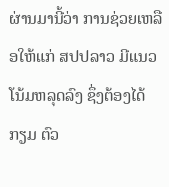ຜ່ານມານີ້ວ່າ ການຊ່ວຍເຫລືອໃຫ້ແກ່ ສປປລາວ ມີແນວໂນ້ມຫລຸດລົງ ຊຶ່ງຕ້ອງໄດ້ກຽມ ຕົວ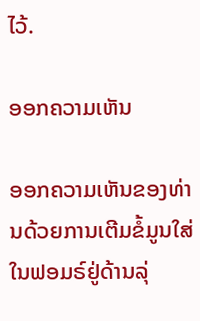ໄວ້.

ອອກຄວາມເຫັນ

ອອກຄວາມເຫັນຂອງທ່ານດ້ວຍການເຕີມຂໍ້ມູນໃສ່ໃນຟອມຣ໌ຢູ່ດ້ານລຸ່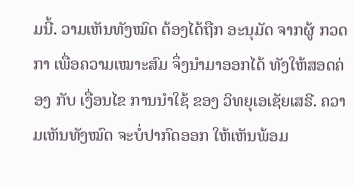ມນີ້. ວາມເຫັນທັງໝົດ ຕ້ອງໄດ້ຖືກ ອະນຸມັດ ຈາກຜູ້ ກວດກາ ເພື່ອຄວາມເໝາະສົມ ຈຶ່ງນໍາມາອອກໄດ້ ທັງໃຫ້ສອດຄ່ອງ ກັບ ເງື່ອນໄຂ ການນຳໃຊ້ ຂອງ ວິທຍຸເອເຊັຍເສຣີ. ຄວາມເຫັນທັງໝົດ ຈະບໍ່ປາກົດອອກ ໃຫ້ເຫັນພ້ອມ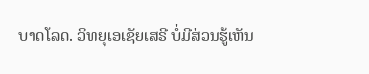ບາດໂລດ. ວິທຍຸເອເຊັຍເສຣີ ບໍ່ມີສ່ວນຮູ້ເຫັນ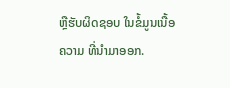ຫຼືຮັບຜິດຊອບ ໃນຂໍ້ມູນເນື້ອຄວາມ ທີ່ນໍາມາອອກ.